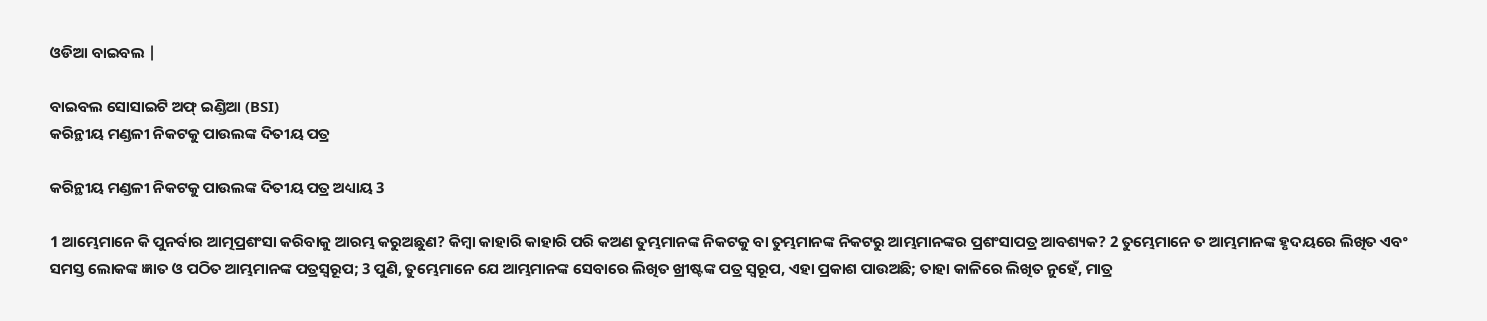ଓଡିଆ ବାଇବଲ |

ବାଇବଲ ସୋସାଇଟି ଅଫ୍ ଇଣ୍ଡିଆ (BSI)
କରିନ୍ଥୀୟ ମଣ୍ଡଳୀ ନିକଟକୁ ପାଉଲଙ୍କ ଦିତୀୟ ପତ୍ର

କରିନ୍ଥୀୟ ମଣ୍ଡଳୀ ନିକଟକୁ ପାଉଲଙ୍କ ଦିତୀୟ ପତ୍ର ଅଧ୍ୟାୟ 3

1 ଆମ୍ଭେମାନେ କି ପୁନର୍ବାର ଆତ୍ମପ୍ରଶଂସା କରିବାକୁ ଆରମ୍ଭ କରୁଅଛୁଣ? କିମ୍ଵା କାହାରି କାହାରି ପରି କଅଣ ତୁମ୍ଭମାନଙ୍କ ନିକଟକୁ ବା ତୁମ୍ଭମାନଙ୍କ ନିକଟରୁ ଆମ୍ଭମାନଙ୍କର ପ୍ରଶଂସାପତ୍ର ଆବଶ୍ୟକ? 2 ତୁମ୍ଭେମାନେ ତ ଆମ୍ଭମାନଙ୍କ ହୃଦୟରେ ଲିଖିତ ଏବଂ ସମସ୍ତ ଲୋକଙ୍କ ଜ୍ଞାତ ଓ ପଠିତ ଆମ୍ଭମାନଙ୍କ ପତ୍ରସ୍ଵରୂପ; 3 ପୁଣି, ତୁମ୍ଭେମାନେ ଯେ ଆମ୍ଭମାନଙ୍କ ସେବାରେ ଲିଖିତ ଖ୍ରୀଷ୍ଟଙ୍କ ପତ୍ର ସ୍ଵରୂପ, ଏହା ପ୍ରକାଶ ପାଉଅଛି; ତାହା କାଳିରେ ଲିଖିତ ନୁହେଁ, ମାତ୍ର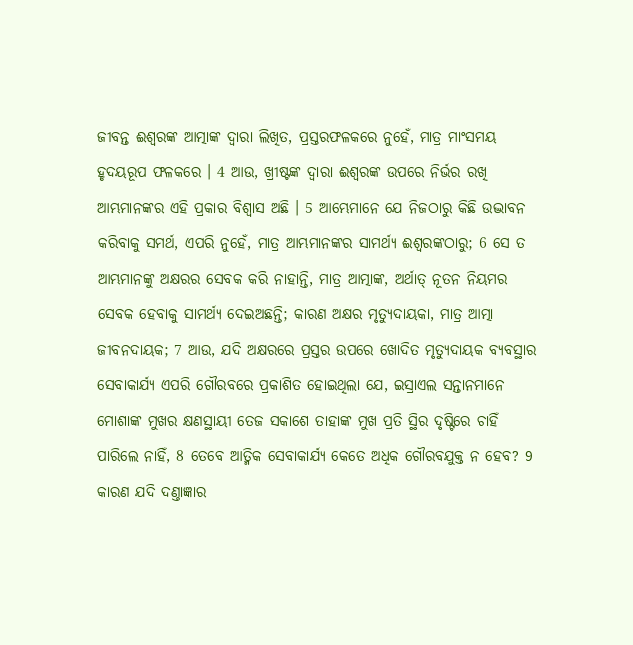ଜୀବନ୍ତ ଈଶ୍ଵରଙ୍କ ଆତ୍ମାଙ୍କ ଦ୍ଵାରା ଲିଖିତ, ପ୍ରସ୍ତରଫଳକରେ ନୁହେଁ, ମାତ୍ର ମାଂସମୟ ହୃଦୟରୂପ ଫଳକରେ । 4 ଆଉ, ଖ୍ରୀଷ୍ଟଙ୍କ ଦ୍ଵାରା ଈଶ୍ଵରଙ୍କ ଉପରେ ନିର୍ଭର ରଖି ଆମ୍ଭମାନଙ୍କର ଏହି ପ୍ରକାର ବିଶ୍ଵାସ ଅଛି । 5 ଆମ୍ଭେମାନେ ଯେ ନିଜଠାରୁ କିଛି ଉଦ୍ଭାବନ କରିବାକୁ ସମର୍ଥ, ଏପରି ନୁହେଁ, ମାତ୍ର ଆମ୍ଭମାନଙ୍କର ସାମର୍ଥ୍ୟ ଈଶ୍ଵରଙ୍କଠାରୁ; 6 ସେ ତ ଆମ୍ଭମାନଙ୍କୁ ଅକ୍ଷରର ସେବକ କରି ନାହାନ୍ତି, ମାତ୍ର ଆତ୍ମାଙ୍କ, ଅର୍ଥାତ୍ ନୂତନ ନିୟମର ସେବକ ହେବାକୁ ସାମର୍ଥ୍ୟ ଦେଇଅଛନ୍ତି; କାରଣ ଅକ୍ଷର ମୃତ୍ୟୁଦାୟକା, ମାତ୍ର ଆତ୍ମା ଜୀବନଦାୟକ; 7 ଆଉ, ଯଦି ଅକ୍ଷରରେ ପ୍ରସ୍ତର ଉପରେ ଖୋଦିତ ମୃତ୍ୟୁଦାୟକ ବ୍ୟବସ୍ଥାର ସେବାକାର୍ଯ୍ୟ ଏପରି ଗୌରବରେ ପ୍ରକାଶିତ ହୋଇଥିଲା ଯେ, ଇସ୍ରାଏଲ ସନ୍ତାନମାନେ ମୋଶାଙ୍କ ମୁଖର କ୍ଷଣସ୍ଥାୟୀ ତେଜ ସକାଶେ ତାହାଙ୍କ ମୁଖ ପ୍ରତି ସ୍ଥିର ଦୃଷ୍ଟିରେ ଚାହିଁ ପାରିଲେ ନାହିଁ, 8 ତେବେ ଆତ୍ମିକ ସେବାକାର୍ଯ୍ୟ କେତେ ଅଧିକ ଗୌରବଯୁକ୍ତ ନ ହେବ? 9 କାରଣ ଯଦି ଦଣ୍ତାଜ୍ଞାର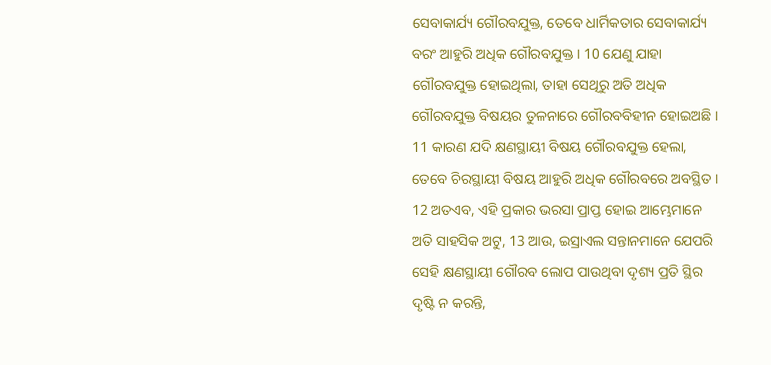ସେବାକାର୍ଯ୍ୟ ଗୌରବଯୁକ୍ତ, ତେବେ ଧାର୍ମିକତାର ସେବାକାର୍ଯ୍ୟ ବରଂ ଆହୁରି ଅଧିକ ଗୌରବଯୁକ୍ତ । 10 ଯେଣୁ ଯାହା ଗୌରବଯୁକ୍ତ ହୋଇଥିଲା, ତାହା ସେଥିରୁ ଅତି ଅଧିକ ଗୌରବଯୁକ୍ତ ବିଷୟର ତୁଳନାରେ ଗୌରବବିହୀନ ହୋଇଅଛି । 11 କାରଣ ଯଦି କ୍ଷଣସ୍ଥାୟୀ ବିଷୟ ଗୌରବଯୁକ୍ତ ହେଲା, ତେବେ ଚିରସ୍ଥାୟୀ ବିଷୟ ଆହୁରି ଅଧିକ ଗୌରବରେ ଅବସ୍ଥିତ । 12 ଅତଏବ, ଏହି ପ୍ରକାର ଭରସା ପ୍ରାପ୍ତ ହୋଇ ଆମ୍ଭେମାନେ ଅତି ସାହସିକ ଅଟୁ, 13 ଆଉ, ଇସ୍ରାଏଲ ସନ୍ତାନମାନେ ଯେପରି ସେହି କ୍ଷଣସ୍ଥାୟୀ ଗୌରବ ଲୋପ ପାଉଥିବା ଦୃଶ୍ୟ ପ୍ରତି ସ୍ଥିର ଦୃଷ୍ଟି ନ କରନ୍ତି,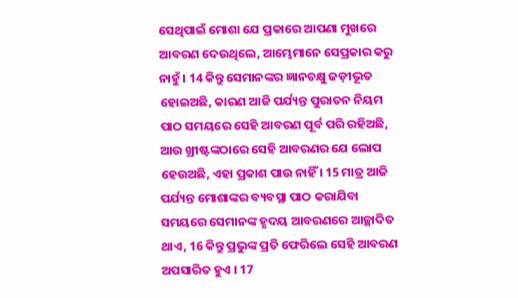ସେଥିପାଇଁ ମୋଶା ଯେ ପ୍ରକାରେ ଆପଣା ମୁଖରେ ଆବରଣ ଦେଉଥିଲେ, ଆମ୍ଭେମାନେ ସେପ୍ରକାର କରୁ ନାହୁଁ । 14 କିନ୍ତୁ ସେମାନଙ୍କର ଜ୍ଞାନଚକ୍ଷୁ ଜଡ଼ୀଭୂତ ହୋଇଅଛି, କାରଣ ଆଜି ପର୍ଯ୍ୟନ୍ତ ପୁରାତନ ନିୟମ ପାଠ ସମୟରେ ସେହି ଆବରଣ ପୂର୍ବ ପରି ରହିଅଛି, ଆଉ ଖ୍ରୀଷ୍ଟଙ୍କଠାରେ ସେହି ଆବରଣର ଯେ ଲୋପ ହେଉଅଛି, ଏହା ପ୍ରକାଶ ପାଉ ନାହିଁ । 15 ମାତ୍ର ଆଜି ପର୍ଯ୍ୟନ୍ତ ମୋଶାଙ୍କର ବ୍ୟବସ୍ଥା ପାଠ କରାଯିବା ସମୟରେ ସେମାନଙ୍କ ହୃଦୟ ଆବରଣରେ ଆଚ୍ଛାଦିତ ଥାଏ, 16 କିନ୍ତୁ ପ୍ରଭୁଙ୍କ ପ୍ରତି ଫେରିଲେ ସେହି ଆବରଣ ଅପସାରିତ ହୁଏ । 17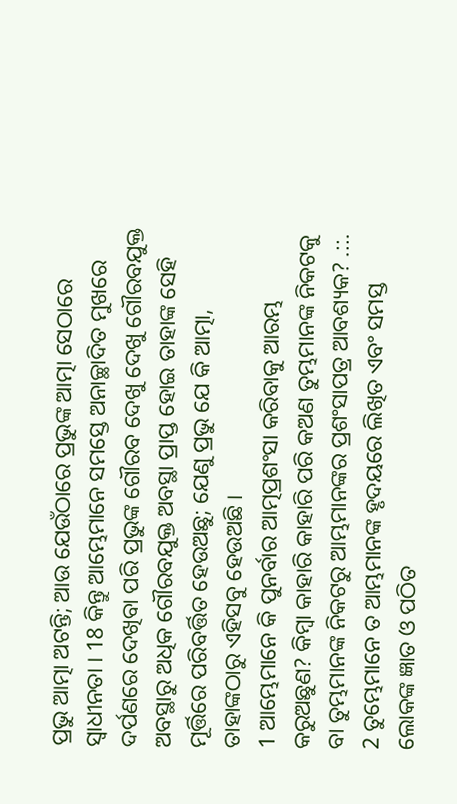ପ୍ରଭୁ ଆତ୍ମା ଅଟନ୍ତି; ଆଉ ଯେଉଁଠାରେ ପ୍ରଭୁଙ୍କ ଆତ୍ମା ସେଠାରେ ସ୍ଵାଧୀନତା । 18 କିନ୍ତୁ ଆମ୍ଭେମାନେ ସମସ୍ତେ ଅନାଚ୍ଛାଦିତ ମୁଖରେ ଦର୍ପଣରେ ଦେଖିବା ପରି ପ୍ରଭୁଙ୍କ ଗୌରବ ଦେଖୁ ଦେଖୁ ଗୌରବଯୁକ୍ତ ଅବସ୍ଥାରୁ ଅଧିକ ଗୌରବଯୁକ୍ତ ଅବସ୍ଥା ପ୍ରାପ୍ତ ହୋଇ ତାହାଙ୍କ ସେହି ମୂର୍ତ୍ତିରେ ପରିବର୍ତ୍ତିତ ହେଉଅଛୁ; ଯେଣୁ ପ୍ରଭୁ ଯେ କି ଆତ୍ମା, ତାହାଙ୍କଠାରୁ ଏହିସବୁ ହେଉଅଛି ।
1 ଆମ୍ଭେମାନେ କି ପୁନର୍ବାର ଆତ୍ମପ୍ରଶଂସା କରିବାକୁ ଆରମ୍ଭ କରୁଅଛୁଣ? କିମ୍ଵା କାହାରି କାହାରି ପରି କଅଣ ତୁମ୍ଭମାନଙ୍କ ନିକଟକୁ ବା ତୁମ୍ଭମାନଙ୍କ ନିକଟରୁ ଆମ୍ଭମାନଙ୍କର ପ୍ରଶଂସାପତ୍ର ଆବଶ୍ୟକ? .::. 2 ତୁମ୍ଭେମାନେ ତ ଆମ୍ଭମାନଙ୍କ ହୃଦୟରେ ଲିଖିତ ଏବଂ ସମସ୍ତ ଲୋକଙ୍କ ଜ୍ଞାତ ଓ ପଠିତ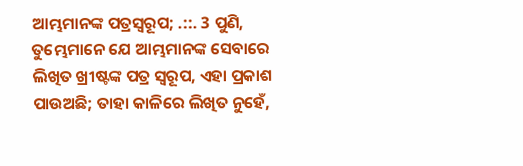ଆମ୍ଭମାନଙ୍କ ପତ୍ରସ୍ଵରୂପ; .::. 3 ପୁଣି, ତୁମ୍ଭେମାନେ ଯେ ଆମ୍ଭମାନଙ୍କ ସେବାରେ ଲିଖିତ ଖ୍ରୀଷ୍ଟଙ୍କ ପତ୍ର ସ୍ଵରୂପ, ଏହା ପ୍ରକାଶ ପାଉଅଛି; ତାହା କାଳିରେ ଲିଖିତ ନୁହେଁ,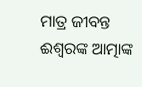ମାତ୍ର ଜୀବନ୍ତ ଈଶ୍ଵରଙ୍କ ଆତ୍ମାଙ୍କ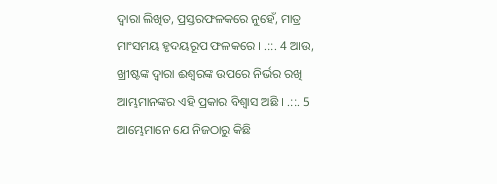ଦ୍ଵାରା ଲିଖିତ, ପ୍ରସ୍ତରଫଳକରେ ନୁହେଁ, ମାତ୍ର ମାଂସମୟ ହୃଦୟରୂପ ଫଳକରେ । .::. 4 ଆଉ, ଖ୍ରୀଷ୍ଟଙ୍କ ଦ୍ଵାରା ଈଶ୍ଵରଙ୍କ ଉପରେ ନିର୍ଭର ରଖି ଆମ୍ଭମାନଙ୍କର ଏହି ପ୍ରକାର ବିଶ୍ଵାସ ଅଛି । .::. 5 ଆମ୍ଭେମାନେ ଯେ ନିଜଠାରୁ କିଛି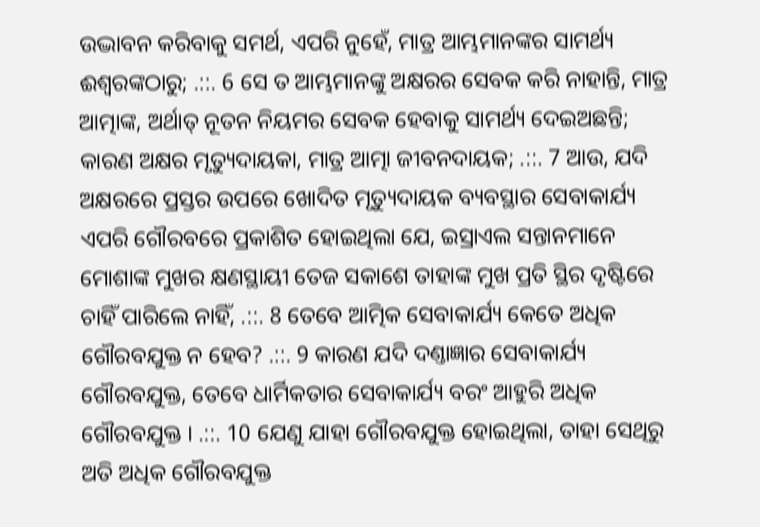ଉଦ୍ଭାବନ କରିବାକୁ ସମର୍ଥ, ଏପରି ନୁହେଁ, ମାତ୍ର ଆମ୍ଭମାନଙ୍କର ସାମର୍ଥ୍ୟ ଈଶ୍ଵରଙ୍କଠାରୁ; .::. 6 ସେ ତ ଆମ୍ଭମାନଙ୍କୁ ଅକ୍ଷରର ସେବକ କରି ନାହାନ୍ତି, ମାତ୍ର ଆତ୍ମାଙ୍କ, ଅର୍ଥାତ୍ ନୂତନ ନିୟମର ସେବକ ହେବାକୁ ସାମର୍ଥ୍ୟ ଦେଇଅଛନ୍ତି; କାରଣ ଅକ୍ଷର ମୃତ୍ୟୁଦାୟକା, ମାତ୍ର ଆତ୍ମା ଜୀବନଦାୟକ; .::. 7 ଆଉ, ଯଦି ଅକ୍ଷରରେ ପ୍ରସ୍ତର ଉପରେ ଖୋଦିତ ମୃତ୍ୟୁଦାୟକ ବ୍ୟବସ୍ଥାର ସେବାକାର୍ଯ୍ୟ ଏପରି ଗୌରବରେ ପ୍ରକାଶିତ ହୋଇଥିଲା ଯେ, ଇସ୍ରାଏଲ ସନ୍ତାନମାନେ ମୋଶାଙ୍କ ମୁଖର କ୍ଷଣସ୍ଥାୟୀ ତେଜ ସକାଶେ ତାହାଙ୍କ ମୁଖ ପ୍ରତି ସ୍ଥିର ଦୃଷ୍ଟିରେ ଚାହିଁ ପାରିଲେ ନାହିଁ, .::. 8 ତେବେ ଆତ୍ମିକ ସେବାକାର୍ଯ୍ୟ କେତେ ଅଧିକ ଗୌରବଯୁକ୍ତ ନ ହେବ? .::. 9 କାରଣ ଯଦି ଦଣ୍ତାଜ୍ଞାର ସେବାକାର୍ଯ୍ୟ ଗୌରବଯୁକ୍ତ, ତେବେ ଧାର୍ମିକତାର ସେବାକାର୍ଯ୍ୟ ବରଂ ଆହୁରି ଅଧିକ ଗୌରବଯୁକ୍ତ । .::. 10 ଯେଣୁ ଯାହା ଗୌରବଯୁକ୍ତ ହୋଇଥିଲା, ତାହା ସେଥିରୁ ଅତି ଅଧିକ ଗୌରବଯୁକ୍ତ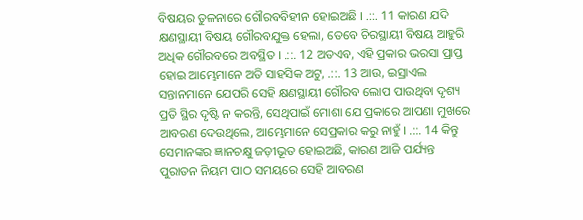ବିଷୟର ତୁଳନାରେ ଗୌରବବିହୀନ ହୋଇଅଛି । .::. 11 କାରଣ ଯଦି କ୍ଷଣସ୍ଥାୟୀ ବିଷୟ ଗୌରବଯୁକ୍ତ ହେଲା, ତେବେ ଚିରସ୍ଥାୟୀ ବିଷୟ ଆହୁରି ଅଧିକ ଗୌରବରେ ଅବସ୍ଥିତ । .::. 12 ଅତଏବ, ଏହି ପ୍ରକାର ଭରସା ପ୍ରାପ୍ତ ହୋଇ ଆମ୍ଭେମାନେ ଅତି ସାହସିକ ଅଟୁ, .::. 13 ଆଉ, ଇସ୍ରାଏଲ ସନ୍ତାନମାନେ ଯେପରି ସେହି କ୍ଷଣସ୍ଥାୟୀ ଗୌରବ ଲୋପ ପାଉଥିବା ଦୃଶ୍ୟ ପ୍ରତି ସ୍ଥିର ଦୃଷ୍ଟି ନ କରନ୍ତି, ସେଥିପାଇଁ ମୋଶା ଯେ ପ୍ରକାରେ ଆପଣା ମୁଖରେ ଆବରଣ ଦେଉଥିଲେ, ଆମ୍ଭେମାନେ ସେପ୍ରକାର କରୁ ନାହୁଁ । .::. 14 କିନ୍ତୁ ସେମାନଙ୍କର ଜ୍ଞାନଚକ୍ଷୁ ଜଡ଼ୀଭୂତ ହୋଇଅଛି, କାରଣ ଆଜି ପର୍ଯ୍ୟନ୍ତ ପୁରାତନ ନିୟମ ପାଠ ସମୟରେ ସେହି ଆବରଣ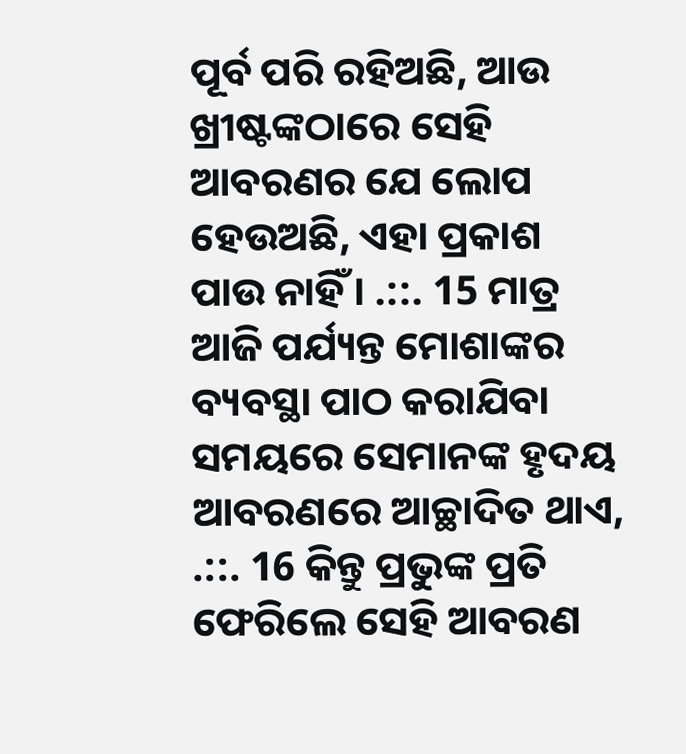ପୂର୍ବ ପରି ରହିଅଛି, ଆଉ ଖ୍ରୀଷ୍ଟଙ୍କଠାରେ ସେହି ଆବରଣର ଯେ ଲୋପ ହେଉଅଛି, ଏହା ପ୍ରକାଶ ପାଉ ନାହିଁ । .::. 15 ମାତ୍ର ଆଜି ପର୍ଯ୍ୟନ୍ତ ମୋଶାଙ୍କର ବ୍ୟବସ୍ଥା ପାଠ କରାଯିବା ସମୟରେ ସେମାନଙ୍କ ହୃଦୟ ଆବରଣରେ ଆଚ୍ଛାଦିତ ଥାଏ, .::. 16 କିନ୍ତୁ ପ୍ରଭୁଙ୍କ ପ୍ରତି ଫେରିଲେ ସେହି ଆବରଣ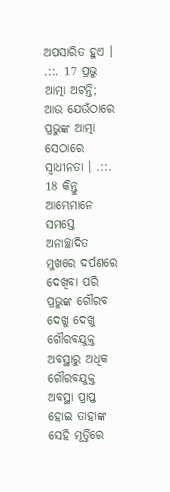ଅପସାରିତ ହୁଏ । .::. 17 ପ୍ରଭୁ ଆତ୍ମା ଅଟନ୍ତି; ଆଉ ଯେଉଁଠାରେ ପ୍ରଭୁଙ୍କ ଆତ୍ମା ସେଠାରେ ସ୍ଵାଧୀନତା । .::. 18 କିନ୍ତୁ ଆମ୍ଭେମାନେ ସମସ୍ତେ ଅନାଚ୍ଛାଦିତ ମୁଖରେ ଦର୍ପଣରେ ଦେଖିବା ପରି ପ୍ରଭୁଙ୍କ ଗୌରବ ଦେଖୁ ଦେଖୁ ଗୌରବଯୁକ୍ତ ଅବସ୍ଥାରୁ ଅଧିକ ଗୌରବଯୁକ୍ତ ଅବସ୍ଥା ପ୍ରାପ୍ତ ହୋଇ ତାହାଙ୍କ ସେହି ମୂର୍ତ୍ତିରେ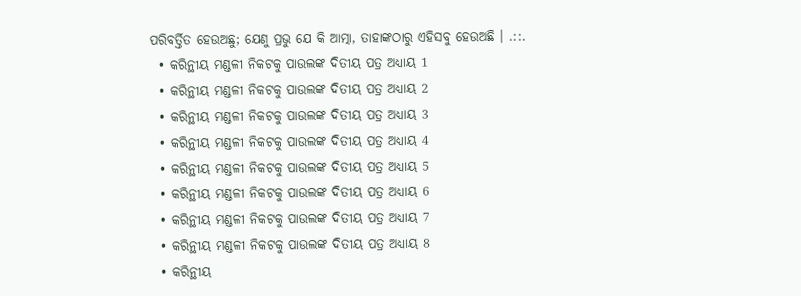ପରିବର୍ତ୍ତିତ ହେଉଅଛୁ; ଯେଣୁ ପ୍ରଭୁ ଯେ କି ଆତ୍ମା, ତାହାଙ୍କଠାରୁ ଏହିସବୁ ହେଉଅଛି । .::.
  • କରିନ୍ଥୀୟ ମଣ୍ଡଳୀ ନିକଟକୁ ପାଉଲଙ୍କ ଦିତୀୟ ପତ୍ର ଅଧ୍ୟାୟ 1
  • କରିନ୍ଥୀୟ ମଣ୍ଡଳୀ ନିକଟକୁ ପାଉଲଙ୍କ ଦିତୀୟ ପତ୍ର ଅଧ୍ୟାୟ 2
  • କରିନ୍ଥୀୟ ମଣ୍ଡଳୀ ନିକଟକୁ ପାଉଲଙ୍କ ଦିତୀୟ ପତ୍ର ଅଧ୍ୟାୟ 3
  • କରିନ୍ଥୀୟ ମଣ୍ଡଳୀ ନିକଟକୁ ପାଉଲଙ୍କ ଦିତୀୟ ପତ୍ର ଅଧ୍ୟାୟ 4
  • କରିନ୍ଥୀୟ ମଣ୍ଡଳୀ ନିକଟକୁ ପାଉଲଙ୍କ ଦିତୀୟ ପତ୍ର ଅଧ୍ୟାୟ 5
  • କରିନ୍ଥୀୟ ମଣ୍ଡଳୀ ନିକଟକୁ ପାଉଲଙ୍କ ଦିତୀୟ ପତ୍ର ଅଧ୍ୟାୟ 6
  • କରିନ୍ଥୀୟ ମଣ୍ଡଳୀ ନିକଟକୁ ପାଉଲଙ୍କ ଦିତୀୟ ପତ୍ର ଅଧ୍ୟାୟ 7
  • କରିନ୍ଥୀୟ ମଣ୍ଡଳୀ ନିକଟକୁ ପାଉଲଙ୍କ ଦିତୀୟ ପତ୍ର ଅଧ୍ୟାୟ 8
  • କରିନ୍ଥୀୟ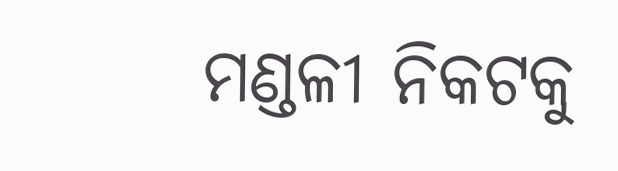ମଣ୍ଡଳୀ ନିକଟକୁ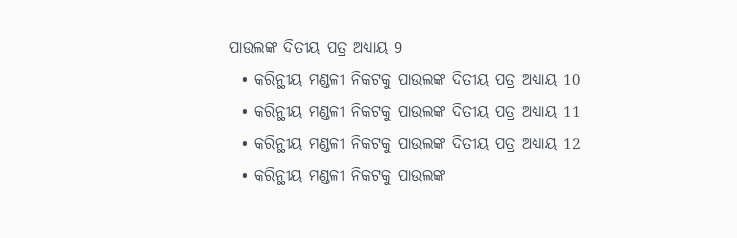ପାଉଲଙ୍କ ଦିତୀୟ ପତ୍ର ଅଧ୍ୟାୟ 9
  • କରିନ୍ଥୀୟ ମଣ୍ଡଳୀ ନିକଟକୁ ପାଉଲଙ୍କ ଦିତୀୟ ପତ୍ର ଅଧ୍ୟାୟ 10
  • କରିନ୍ଥୀୟ ମଣ୍ଡଳୀ ନିକଟକୁ ପାଉଲଙ୍କ ଦିତୀୟ ପତ୍ର ଅଧ୍ୟାୟ 11
  • କରିନ୍ଥୀୟ ମଣ୍ଡଳୀ ନିକଟକୁ ପାଉଲଙ୍କ ଦିତୀୟ ପତ୍ର ଅଧ୍ୟାୟ 12
  • କରିନ୍ଥୀୟ ମଣ୍ଡଳୀ ନିକଟକୁ ପାଉଲଙ୍କ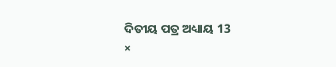ଦିତୀୟ ପତ୍ର ଅଧ୍ୟାୟ 13
×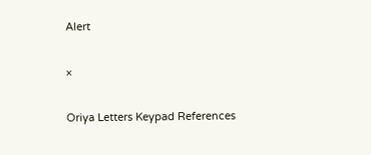Alert

×

Oriya Letters Keypad References